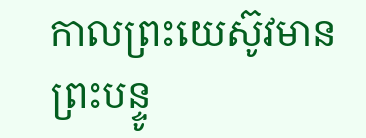កាលព្រះយេស៊ូវមានព្រះបន្ទូ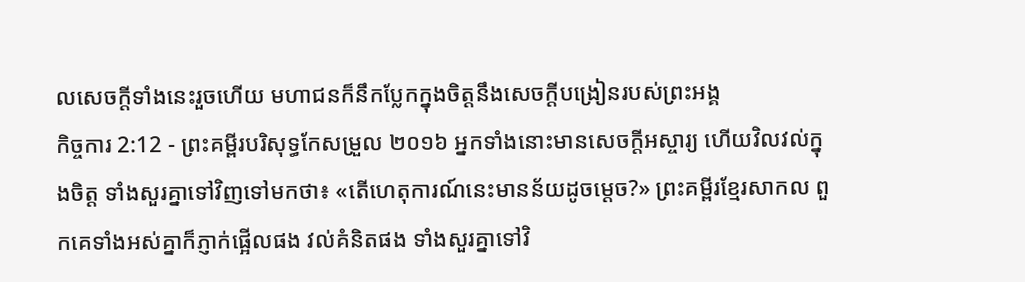លសេចក្តីទាំងនេះរួចហើយ មហាជនក៏នឹកប្លែកក្នុងចិត្តនឹងសេចក្តីបង្រៀនរបស់ព្រះអង្គ
កិច្ចការ 2:12 - ព្រះគម្ពីរបរិសុទ្ធកែសម្រួល ២០១៦ អ្នកទាំងនោះមានសេចក្តីអស្ចារ្យ ហើយវិលវល់ក្នុងចិត្ត ទាំងសួរគ្នាទៅវិញទៅមកថា៖ «តើហេតុការណ៍នេះមានន័យដូចម្តេច?» ព្រះគម្ពីរខ្មែរសាកល ពួកគេទាំងអស់គ្នាក៏ភ្ញាក់ផ្អើលផង វល់គំនិតផង ទាំងសួរគ្នាទៅវិ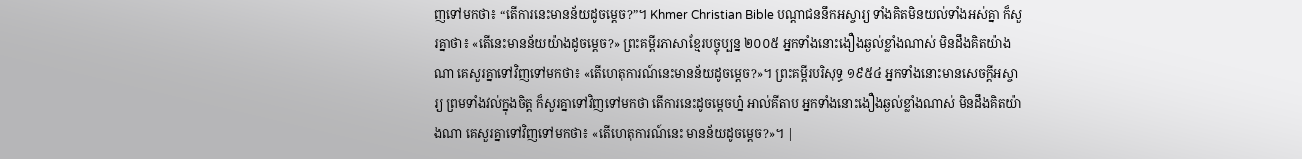ញទៅមកថា៖ “តើការនេះមានន័យដូចម្ដេច?”។ Khmer Christian Bible បណ្ដាជននឹកអស្ចារ្យ ទាំងគិតមិនយល់ទាំងអស់គ្នា ក៏សួរគ្នាថា៖ «តើនេះមានន័យយ៉ាងដូចម្ដេច?» ព្រះគម្ពីរភាសាខ្មែរបច្ចុប្បន្ន ២០០៥ អ្នកទាំងនោះងឿងឆ្ងល់ខ្លាំងណាស់ មិនដឹងគិតយ៉ាងណា គេសួរគ្នាទៅវិញទៅមកថា៖ «តើហេតុការណ៍នេះមានន័យដូចម្ដេច?»។ ព្រះគម្ពីរបរិសុទ្ធ ១៩៥៤ អ្នកទាំងនោះមានសេចក្ដីអស្ចារ្យ ព្រមទាំងវល់ក្នុងចិត្ត ក៏សួរគ្នាទៅវិញទៅមកថា តើការនេះដូចម្តេចហ្ន៎ អាល់គីតាប អ្នកទាំងនោះងឿងឆ្ងល់ខ្លាំងណាស់ មិនដឹងគិតយ៉ាងណា គេសួរគ្នាទៅវិញទៅមកថា៖ «តើហេតុការណ៍នេះ មានន័យដូចម្ដេច?»។ |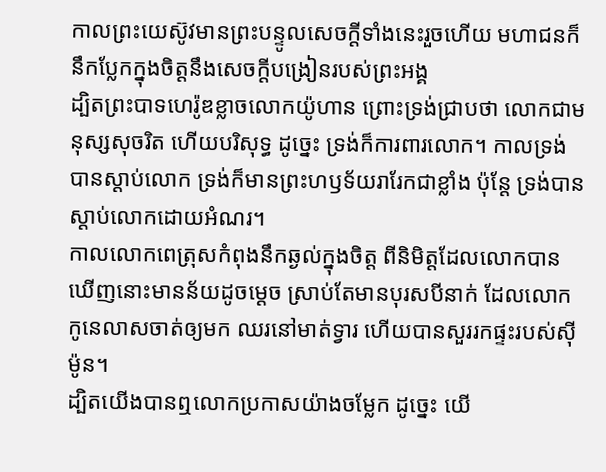កាលព្រះយេស៊ូវមានព្រះបន្ទូលសេចក្តីទាំងនេះរួចហើយ មហាជនក៏នឹកប្លែកក្នុងចិត្តនឹងសេចក្តីបង្រៀនរបស់ព្រះអង្គ
ដ្បិតព្រះបាទហេរ៉ូឌខ្លាចលោកយ៉ូហាន ព្រោះទ្រង់ជ្រាបថា លោកជាមនុស្សសុចរិត ហើយបរិសុទ្ធ ដូច្នេះ ទ្រង់ក៏ការពារលោក។ កាលទ្រង់បានស្តាប់លោក ទ្រង់ក៏មានព្រះហឫទ័យរារែកជាខ្លាំង ប៉ុន្តែ ទ្រង់បានស្តាប់លោកដោយអំណរ។
កាលលោកពេត្រុសកំពុងនឹកឆ្ងល់ក្នុងចិត្ត ពីនិមិត្តដែលលោកបានឃើញនោះមានន័យដូចម្ដេច ស្រាប់តែមានបុរសបីនាក់ ដែលលោកកូនេលាសចាត់ឲ្យមក ឈរនៅមាត់ទ្វារ ហើយបានសួររកផ្ទះរបស់ស៊ីម៉ូន។
ដ្បិតយើងបានឮលោកប្រកាសយ៉ាងចម្លែក ដូច្នេះ យើ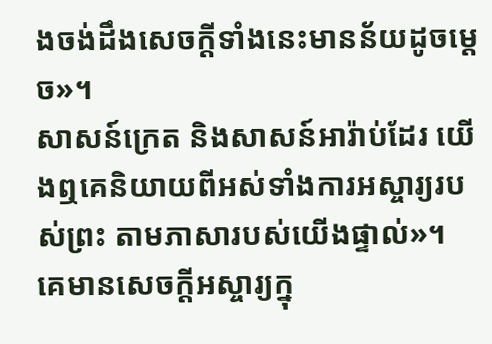ងចង់ដឹងសេចក្តីទាំងនេះមានន័យដូចម្ដេច»។
សាសន៍ក្រេត និងសាសន៍អារ៉ាប់ដែរ យើងឮគេនិយាយពីអស់ទាំងការអស្ចារ្យរបស់ព្រះ តាមភាសារបស់យើងផ្ទាល់»។
គេមានសេចក្តីអស្ចារ្យក្នុ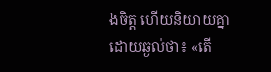ងចិត្ត ហើយនិយាយគ្នា ដោយឆ្ងល់ថា៖ «តើ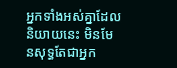អ្នកទាំងអស់គ្នាដែលនិយាយនេះ មិនមែនសុទ្ធតែជាអ្នក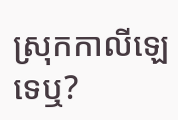ស្រុកកាលីឡេទេឬ?